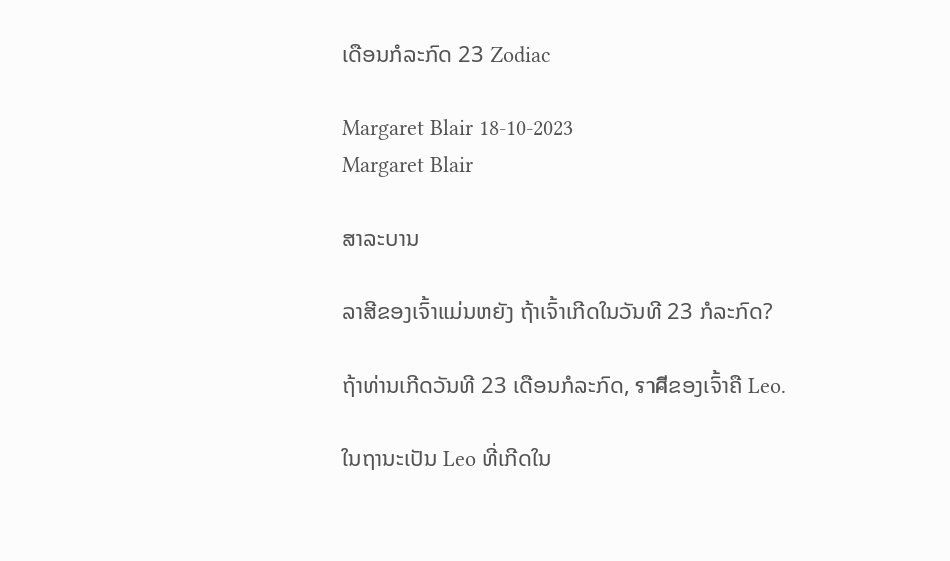ເດືອນກໍລະກົດ 23 Zodiac

Margaret Blair 18-10-2023
Margaret Blair

ສາລະບານ

ລາສີຂອງເຈົ້າແມ່ນຫຍັງ ຖ້າເຈົ້າເກີດໃນວັນທີ 23 ກໍລະກົດ?

ຖ້າທ່ານເກີດວັນທີ 23 ເດືອນກໍລະກົດ, ราศีຂອງເຈົ້າຄື Leo.

ໃນຖານະເປັນ Leo ທີ່ເກີດໃນ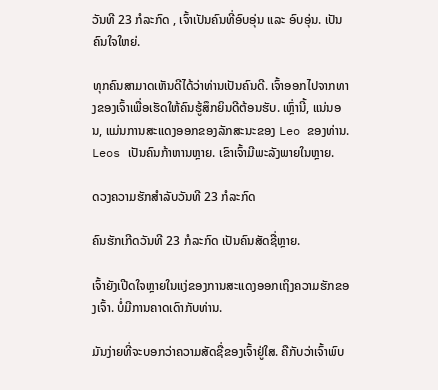ວັນທີ 23 ກໍລະກົດ , ເຈົ້າເປັນຄົນທີ່ອົບອຸ່ນ ແລະ ອົບອຸ່ນ. ເປັນຄົນໃຈໃຫຍ່.

ທຸກຄົນສາມາດເຫັນດີໄດ້ວ່າທ່ານເປັນຄົນດີ. ເຈົ້າອອກໄປຈາກທາງຂອງເຈົ້າເພື່ອເຮັດໃຫ້ຄົນຮູ້ສຶກຍິນດີຕ້ອນຮັບ. ເຫຼົ່ານີ້, ແນ່ນອນ, ແມ່ນການສະແດງອອກຂອງລັກສະນະຂອງ Leo ຂອງທ່ານ. Leos ເປັນຄົນກ້າຫານຫຼາຍ. ເຂົາເຈົ້າມີພະລັງພາຍໃນຫຼາຍ.

ດວງຄວາມຮັກສຳລັບວັນທີ 23 ກໍລະກົດ

ຄົນຮັກເກີດວັນທີ 23 ກໍລະກົດ ເປັນຄົນສັດຊື່ຫຼາຍ.

ເຈົ້າຍັງເປີດໃຈຫຼາຍໃນແງ່ຂອງການສະແດງອອກເຖິງຄວາມຮັກຂອງເຈົ້າ. ບໍ່ມີການຄາດເດົາກັບທ່ານ.

ມັນງ່າຍທີ່ຈະບອກວ່າຄວາມສັດຊື່ຂອງເຈົ້າຢູ່ໃສ. ຄືກັບວ່າເຈົ້າພົບ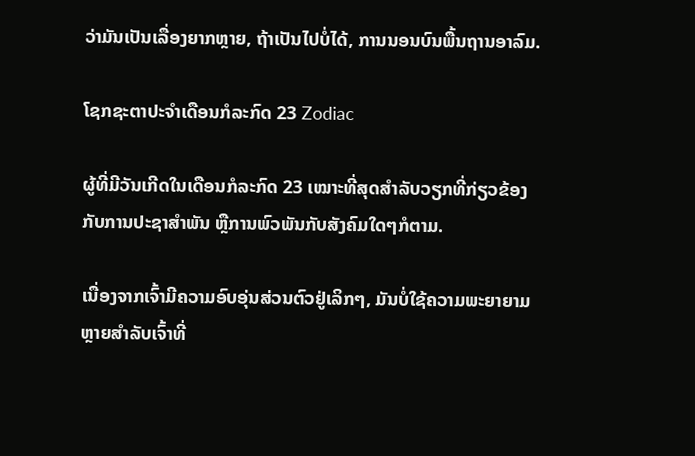ວ່າມັນເປັນເລື່ອງຍາກຫຼາຍ, ຖ້າເປັນໄປບໍ່ໄດ້, ການນອນບົນພື້ນຖານອາລົມ.

ໂຊກຊະຕາປະຈຳເດືອນກໍລະກົດ 23 Zodiac

ຜູ້ທີ່ມີວັນເກີດໃນເດືອນກໍລະກົດ 23 ເໝາະທີ່ສຸດສຳລັບວຽກທີ່ກ່ຽວຂ້ອງກັບການປະຊາສຳພັນ ຫຼືການພົວພັນກັບສັງຄົມໃດໆກໍຕາມ.

ເນື່ອງຈາກເຈົ້າມີຄວາມອົບອຸ່ນສ່ວນຕົວຢູ່ເລິກໆ, ມັນບໍ່ໃຊ້ຄວາມພະຍາຍາມຫຼາຍສຳລັບເຈົ້າທີ່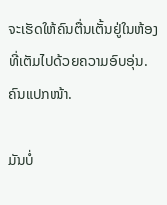ຈະເຮັດໃຫ້ຄົນຕື່ນເຕັ້ນຢູ່ໃນຫ້ອງທີ່ເຕັມໄປດ້ວຍຄວາມອົບອຸ່ນ. ຄົນແປກໜ້າ.

ມັນບໍ່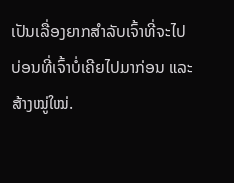ເປັນເລື່ອງຍາກສຳລັບເຈົ້າທີ່ຈະໄປບ່ອນທີ່ເຈົ້າບໍ່ເຄີຍໄປມາກ່ອນ ແລະສ້າງໝູ່ໃໝ່.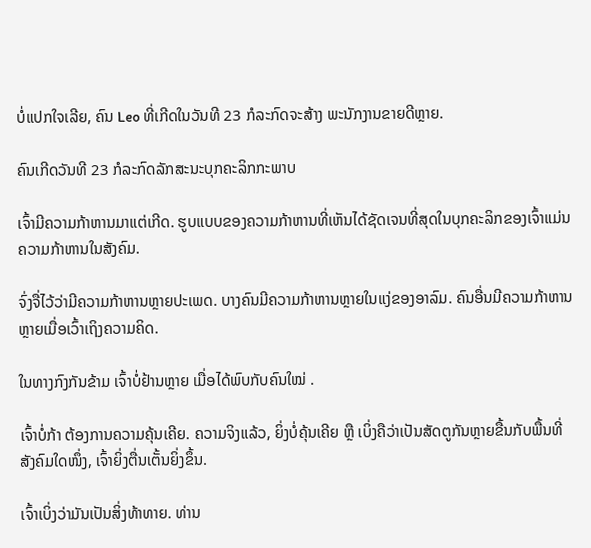ບໍ່ແປກໃຈເລີຍ, ຄົນ Leo ທີ່ເກີດໃນວັນທີ 23 ກໍລະກົດຈະສ້າງ ພະນັກງານຂາຍດີຫຼາຍ.

ຄົນເກີດວັນທີ 23 ກໍລະກົດລັກສະນະບຸກຄະລິກກະພາບ

ເຈົ້າມີຄວາມກ້າຫານມາແຕ່ເກີດ. ຮູບແບບຂອງຄວາມກ້າຫານທີ່ເຫັນໄດ້ຊັດເຈນທີ່ສຸດໃນບຸກຄະລິກຂອງເຈົ້າແມ່ນຄວາມກ້າຫານໃນສັງຄົມ.

ຈົ່ງຈື່ໄວ້ວ່າມີຄວາມກ້າຫານຫຼາຍປະເພດ. ບາງຄົນມີຄວາມກ້າຫານຫຼາຍໃນແງ່ຂອງອາລົມ. ຄົນອື່ນມີຄວາມກ້າຫານຫຼາຍເມື່ອເວົ້າເຖິງຄວາມຄິດ.

ໃນທາງກົງກັນຂ້າມ ເຈົ້າບໍ່ຢ້ານຫຼາຍ ເມື່ອໄດ້ພົບກັບຄົນໃໝ່ .

ເຈົ້າບໍ່ກ້າ ຕ້ອງການຄວາມຄຸ້ນເຄີຍ. ຄວາມຈິງແລ້ວ, ຍິ່ງບໍ່ຄຸ້ນເຄີຍ ຫຼື ເບິ່ງຄືວ່າເປັນສັດຕູກັນຫຼາຍຂື້ນກັບພື້ນທີ່ສັງຄົມໃດໜຶ່ງ, ເຈົ້າຍິ່ງຕື່ນເຕັ້ນຍິ່ງຂຶ້ນ.

ເຈົ້າເບິ່ງວ່າມັນເປັນສິ່ງທ້າທາຍ. ທ່ານ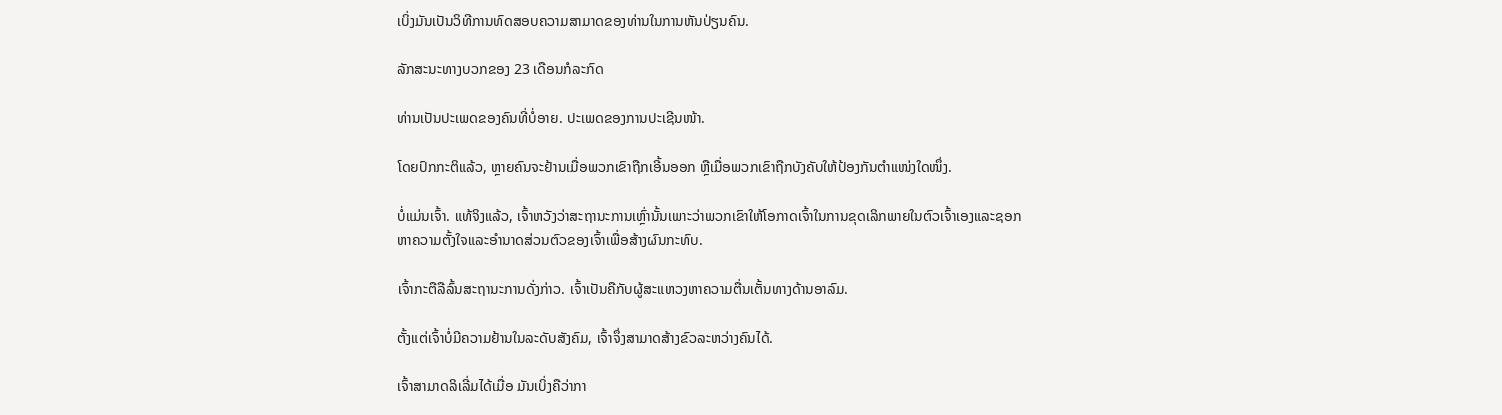ເບິ່ງມັນເປັນວິທີການທົດສອບຄວາມສາມາດຂອງທ່ານໃນການຫັນປ່ຽນຄົນ.

ລັກສະນະທາງບວກຂອງ 23 ເດືອນກໍລະກົດ

ທ່ານເປັນປະເພດຂອງຄົນທີ່ບໍ່ອາຍ. ປະເພດຂອງການປະເຊີນໜ້າ.

ໂດຍປົກກະຕິແລ້ວ, ຫຼາຍຄົນຈະຢ້ານເມື່ອພວກເຂົາຖືກເອີ້ນອອກ ຫຼືເມື່ອພວກເຂົາຖືກບັງຄັບໃຫ້ປ້ອງກັນຕຳແໜ່ງໃດໜຶ່ງ.

ບໍ່ແມ່ນເຈົ້າ. ແທ້ຈິງແລ້ວ, ເຈົ້າຫວັງວ່າສະຖານະການເຫຼົ່ານັ້ນເພາະວ່າພວກເຂົາໃຫ້ໂອກາດເຈົ້າໃນການຂຸດເລິກພາຍໃນຕົວເຈົ້າເອງແລະຊອກຫາຄວາມຕັ້ງໃຈແລະອໍານາດສ່ວນຕົວຂອງເຈົ້າເພື່ອສ້າງຜົນກະທົບ.

ເຈົ້າກະຕືລືລົ້ນສະຖານະການດັ່ງກ່າວ. ເຈົ້າເປັນຄືກັບຜູ້ສະແຫວງຫາຄວາມຕື່ນເຕັ້ນທາງດ້ານອາລົມ.

ຕັ້ງແຕ່ເຈົ້າບໍ່ມີຄວາມຢ້ານໃນລະດັບສັງຄົມ, ເຈົ້າຈຶ່ງສາມາດສ້າງຂົວລະຫວ່າງຄົນໄດ້.

ເຈົ້າສາມາດລິເລີ່ມໄດ້ເມື່ອ ມັນເບິ່ງຄືວ່າກາ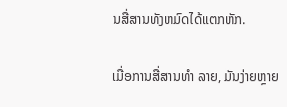ນສື່ສານທັງຫມົດໄດ້ແຕກຫັກ.

ເມື່ອການສື່ສານທຳ ລາຍ, ມັນງ່າຍຫຼາຍ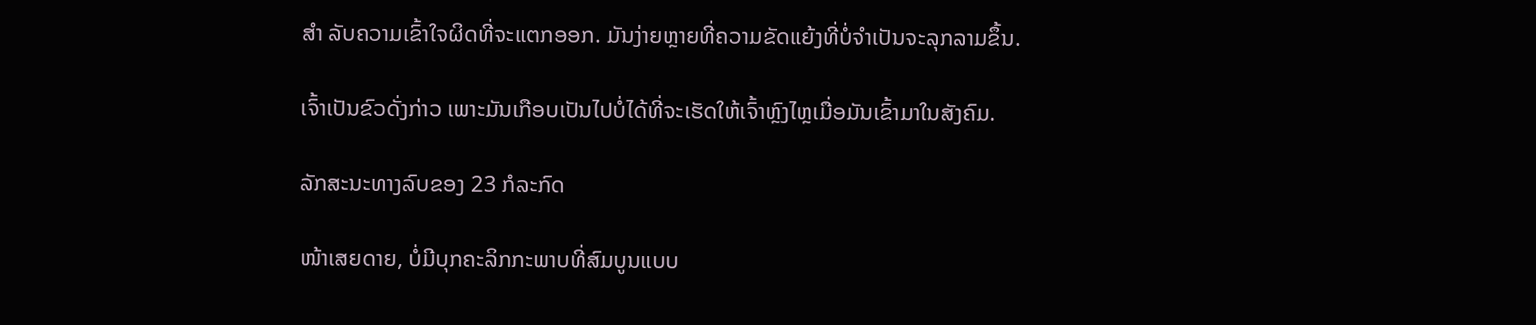ສຳ ລັບຄວາມເຂົ້າໃຈຜິດທີ່ຈະແຕກອອກ. ມັນງ່າຍຫຼາຍທີ່ຄວາມຂັດແຍ້ງທີ່ບໍ່ຈຳເປັນຈະລຸກລາມຂຶ້ນ.

ເຈົ້າເປັນຂົວດັ່ງກ່າວ ເພາະມັນເກືອບເປັນໄປບໍ່ໄດ້ທີ່ຈະເຮັດໃຫ້ເຈົ້າຫຼົງໄຫຼເມື່ອມັນເຂົ້າມາໃນສັງຄົມ.

ລັກສະນະທາງລົບຂອງ 23 ກໍລະກົດ

ໜ້າເສຍດາຍ, ບໍ່ມີບຸກຄະລິກກະພາບທີ່ສົມບູນແບບ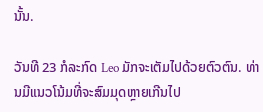ນັ້ນ.

ວັນທີ 23 ກໍລະກົດ Leo ມັກຈະເຕັມໄປດ້ວຍຕົວຕົນ. ທ່ານມີແນວໂນ້ມທີ່ຈະສົມມຸດຫຼາຍເກີນໄປ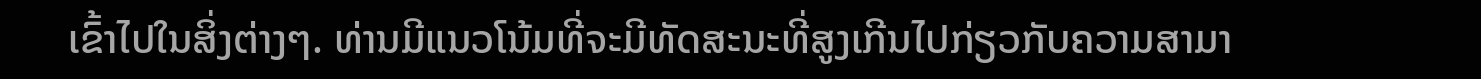ເຂົ້າໄປໃນສິ່ງຕ່າງໆ. ທ່ານມີແນວໂນ້ມທີ່ຈະມີທັດສະນະທີ່ສູງເກີນໄປກ່ຽວກັບຄວາມສາມາ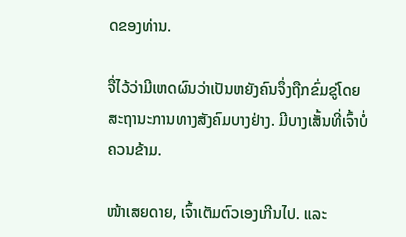ດຂອງທ່ານ.

ຈື່ໄວ້ວ່າມີເຫດຜົນວ່າເປັນຫຍັງຄົນຈຶ່ງຖືກຂົ່ມຂູ່ໂດຍສະຖານະການທາງສັງຄົມບາງຢ່າງ. ມີບາງເສັ້ນທີ່ເຈົ້າບໍ່ຄວນຂ້າມ.

ໜ້າເສຍດາຍ, ເຈົ້າເຕັມຕົວເອງເກີນໄປ. ແລະ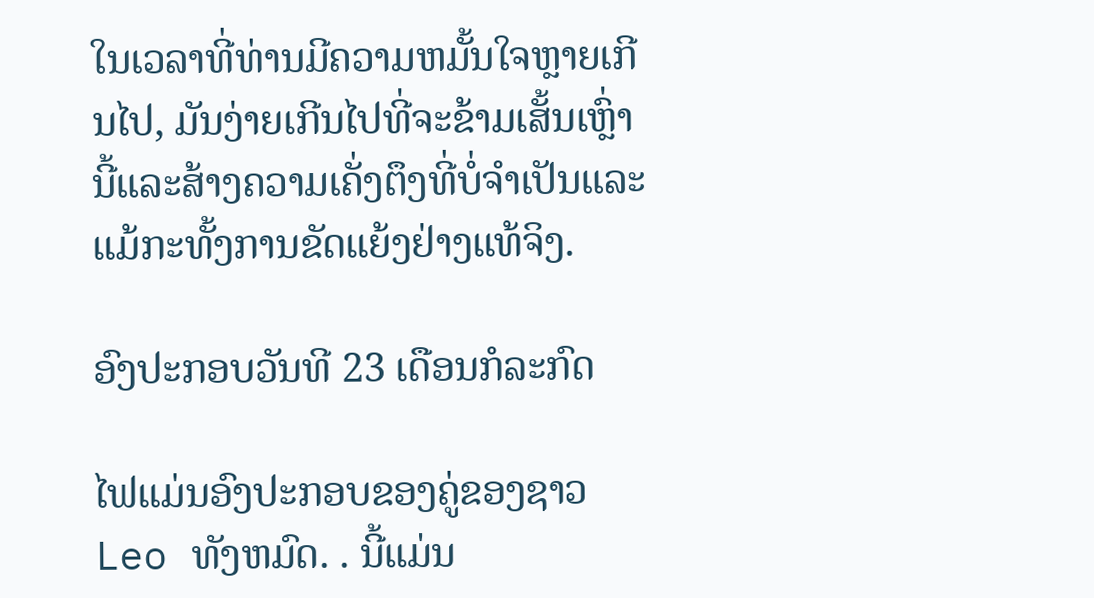ໃນເວລາທີ່ທ່ານມີຄວາມຫມັ້ນໃຈຫຼາຍເກີນໄປ, ມັນງ່າຍເກີນໄປທີ່ຈະຂ້າມເສັ້ນເຫຼົ່ານີ້ແລະສ້າງຄວາມເຄັ່ງຕຶງທີ່ບໍ່ຈໍາເປັນແລະແມ້ກະທັ້ງການຂັດແຍ້ງຢ່າງແທ້ຈິງ.

ອົງປະກອບວັນທີ 23 ເດືອນກໍລະກົດ

ໄຟແມ່ນອົງປະກອບຂອງຄູ່ຂອງຊາວ Leo ທັງຫມົດ. . ນີ້ແມ່ນ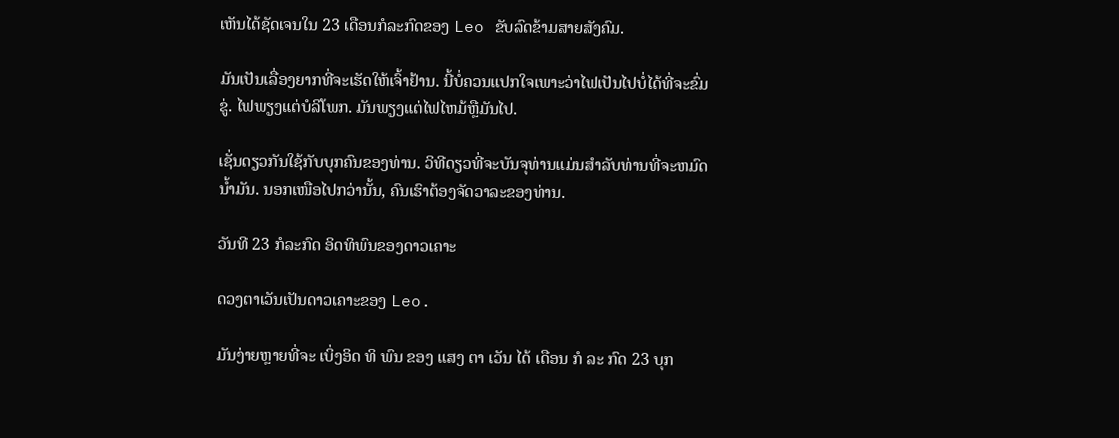ເຫັນໄດ້ຊັດເຈນໃນ 23 ເດືອນກໍລະກົດຂອງ Leo ຂັບລົດຂ້າມສາຍສັງຄົມ.

ມັນເປັນເລື່ອງຍາກທີ່ຈະເຮັດໃຫ້ເຈົ້າຢ້ານ. ນີ້ບໍ່ຄວນແປກໃຈເພາະວ່າໄຟເປັນໄປບໍ່ໄດ້ທີ່ຈະຂົ່ມຂູ່. ໄຟພຽງແຕ່ບໍລິໂພກ. ມັນພຽງແຕ່ໄຟໄຫມ້ຫຼືມັນໄປ.

ເຊັ່ນດຽວກັນໃຊ້ກັບບຸກຄົນຂອງທ່ານ. ວິທີດຽວທີ່ຈະບັນຈຸທ່ານແມ່ນສໍາລັບທ່ານທີ່ຈະຫມົດນໍ້າມັນ. ນອກເໜືອໄປກວ່ານັ້ນ, ຄົນເຮົາຕ້ອງຈັດວາລະຂອງທ່ານ.

ວັນທີ 23 ກໍລະກົດ ອິດທິພົນຂອງດາວເຄາະ

ດວງຕາເວັນເປັນດາວເຄາະຂອງ Leo.

ມັນງ່າຍຫຼາຍທີ່ຈະ ເບິ່ງອິດ ທິ ພົນ ຂອງ ແສງ ຕາ ເວັນ ໄດ້ ເດືອນ ກໍ ລະ ກົດ 23 ບຸກ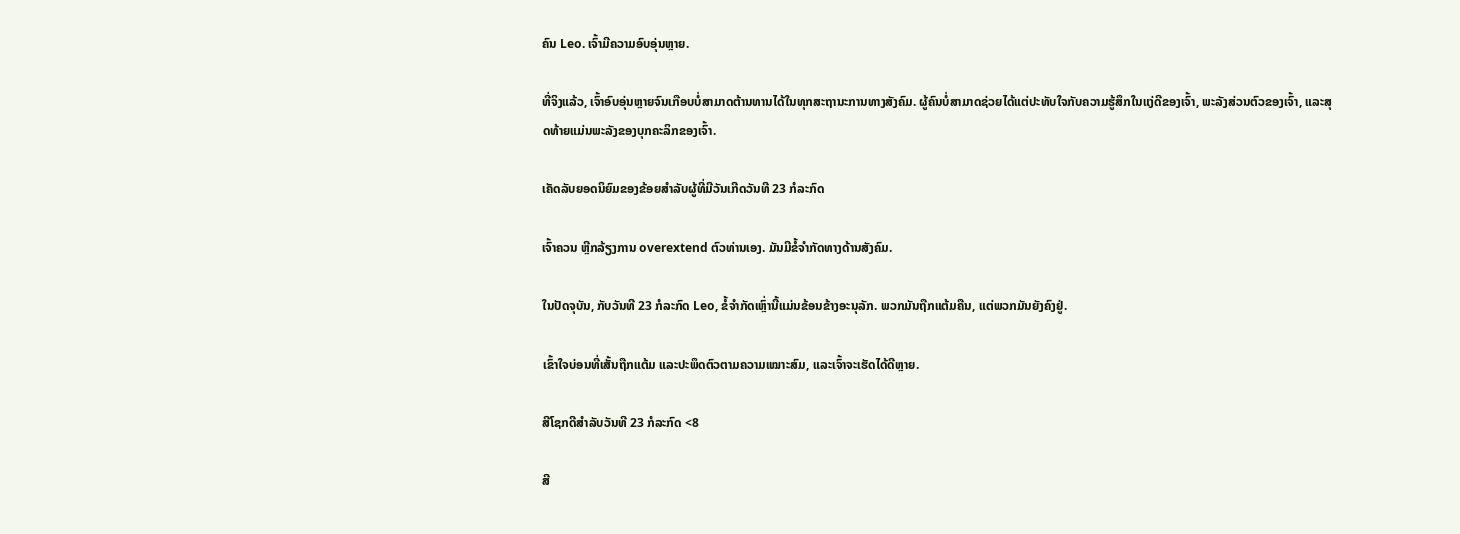ຄົນ Leo. ເຈົ້າມີຄວາມອົບອຸ່ນຫຼາຍ.

ທີ່ຈິງແລ້ວ, ເຈົ້າອົບອຸ່ນຫຼາຍຈົນເກືອບບໍ່ສາມາດຕ້ານທານໄດ້ໃນທຸກສະຖານະການທາງສັງຄົມ. ຜູ້ຄົນບໍ່ສາມາດຊ່ວຍໄດ້ແຕ່ປະທັບໃຈກັບຄວາມຮູ້ສຶກໃນແງ່ດີຂອງເຈົ້າ, ພະລັງສ່ວນຕົວຂອງເຈົ້າ, ແລະສຸດທ້າຍແມ່ນພະລັງຂອງບຸກຄະລິກຂອງເຈົ້າ.

ເຄັດລັບຍອດນິຍົມຂອງຂ້ອຍສໍາລັບຜູ້ທີ່ມີວັນເກີດວັນທີ 23 ກໍລະກົດ

ເຈົ້າຄວນ ຫຼີກລ້ຽງການ overextend ຕົວທ່ານເອງ. ມັນມີຂໍ້ຈໍາກັດທາງດ້ານສັງຄົມ.

ໃນປັດຈຸບັນ, ກັບວັນທີ 23 ກໍລະກົດ Leo, ຂໍ້ຈໍາກັດເຫຼົ່ານີ້ແມ່ນຂ້ອນຂ້າງອະນຸລັກ. ພວກມັນຖືກແຕ້ມຄືນ, ແຕ່ພວກມັນຍັງຄົງຢູ່.

ເຂົ້າໃຈບ່ອນທີ່ເສັ້ນຖືກແຕ້ມ ແລະປະພຶດຕົວຕາມຄວາມເໝາະສົມ, ແລະເຈົ້າຈະເຮັດໄດ້ດີຫຼາຍ.

ສີໂຊກດີສຳລັບວັນທີ 23 ກໍລະກົດ <8

ສີ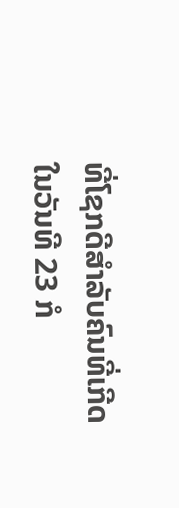ທີ່ໂຊກດີສຳລັບຄົນທີ່ເກີດໃນວັນທີ 23 ກໍ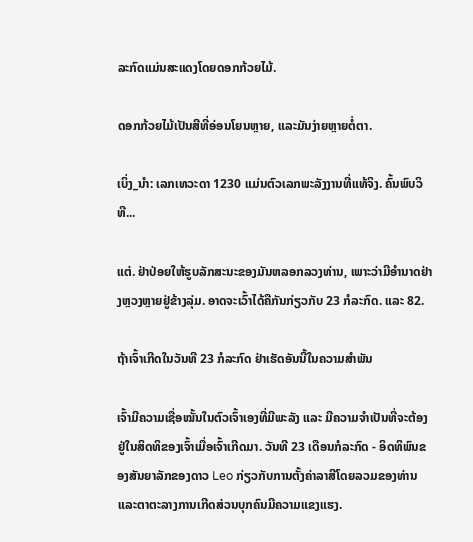ລະກົດແມ່ນສະແດງໂດຍດອກກ້ວຍໄມ້.

ດອກກ້ວຍໄມ້ເປັນສີທີ່ອ່ອນໂຍນຫຼາຍ, ແລະມັນງ່າຍຫຼາຍຕໍ່ຕາ.

ເບິ່ງ_ນຳ: ເລກເທວະດາ 1230 ແມ່ນຕົວເລກພະລັງງານທີ່ແທ້ຈິງ. ຄົ້ນພົບວິທີ...

ແຕ່. ຢ່າປ່ອຍໃຫ້ຮູບລັກສະນະຂອງມັນຫລອກລວງທ່ານ, ເພາະວ່າມີອໍານາດຢ່າງຫຼວງຫຼາຍຢູ່ຂ້າງລຸ່ມ. ອາດຈະເວົ້າໄດ້ຄືກັນກ່ຽວກັບ 23 ກໍລະກົດ. ແລະ 82.

ຖ້າເຈົ້າເກີດໃນວັນທີ 23 ກໍລະກົດ ຢ່າເຮັດອັນນີ້ໃນຄວາມສຳພັນ

ເຈົ້າມີຄວາມເຊື່ອໝັ້ນໃນຕົວເຈົ້າເອງທີ່ມີພະລັງ ແລະ ມີຄວາມຈຳເປັນທີ່ຈະຕ້ອງຢູ່ໃນສິດທິຂອງເຈົ້າເມື່ອເຈົ້າເກີດມາ. ວັນທີ 23 ເດືອນກໍລະກົດ - ອິດທິພົນຂອງສັນຍາລັກຂອງດາວ Leo ກ່ຽວກັບການຕັ້ງຄ່າລາສີໂດຍລວມຂອງທ່ານແລະຕາຕະລາງການເກີດສ່ວນບຸກຄົນມີຄວາມແຂງແຮງ.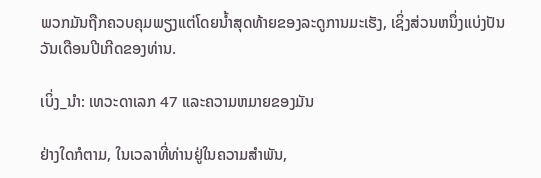ພວກມັນຖືກຄວບຄຸມພຽງແຕ່ໂດຍນ້ຳສຸດທ້າຍຂອງລະດູການມະເຮັງ, ເຊິ່ງສ່ວນຫນຶ່ງແບ່ງປັນວັນເດືອນປີເກີດຂອງທ່ານ.

ເບິ່ງ_ນຳ: ເທວະດາເລກ 47 ແລະຄວາມຫມາຍຂອງມັນ

ຢ່າງໃດກໍຕາມ, ໃນເວລາທີ່ທ່ານຢູ່ໃນຄວາມສໍາພັນ,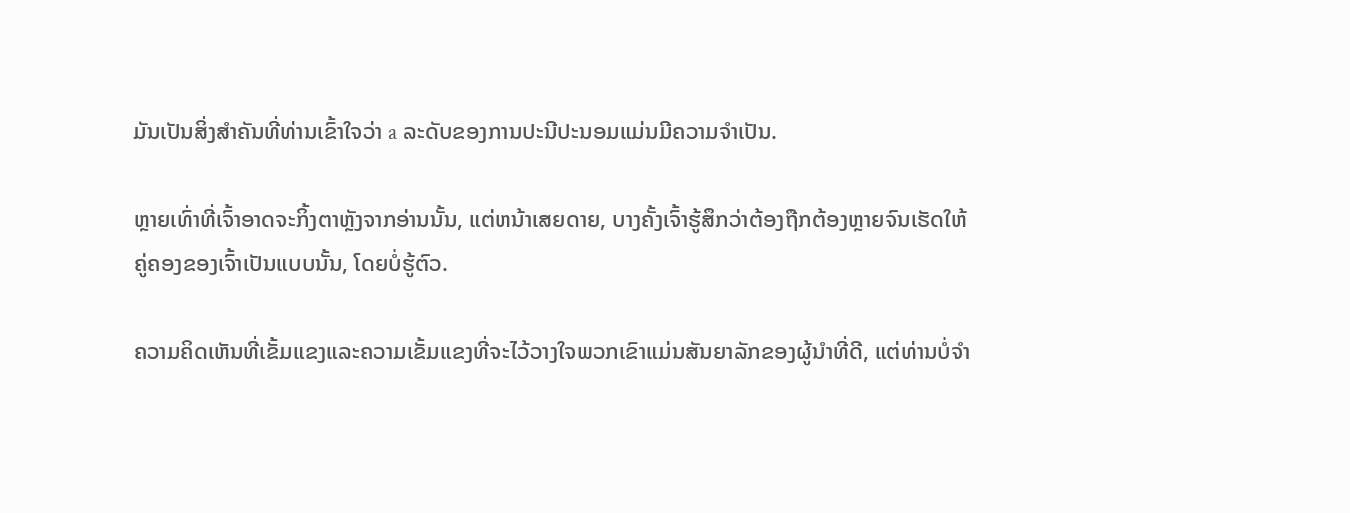ມັນເປັນສິ່ງສໍາຄັນທີ່ທ່ານເຂົ້າໃຈວ່າ a ລະດັບຂອງການປະນີປະນອມແມ່ນມີຄວາມຈໍາເປັນ.

ຫຼາຍເທົ່າທີ່ເຈົ້າອາດຈະກິ້ງຕາຫຼັງຈາກອ່ານນັ້ນ, ແຕ່ຫນ້າເສຍດາຍ, ບາງຄັ້ງເຈົ້າຮູ້ສຶກວ່າຕ້ອງຖືກຕ້ອງຫຼາຍຈົນເຮັດໃຫ້ຄູ່ຄອງຂອງເຈົ້າເປັນແບບນັ້ນ, ໂດຍບໍ່ຮູ້ຕົວ.

ຄວາມຄິດເຫັນທີ່ເຂັ້ມແຂງແລະຄວາມເຂັ້ມແຂງທີ່ຈະໄວ້ວາງໃຈພວກເຂົາແມ່ນສັນຍາລັກຂອງຜູ້ນໍາທີ່ດີ, ແຕ່ທ່ານບໍ່ຈໍາ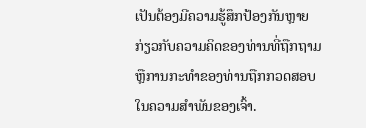ເປັນຕ້ອງມີຄວາມຮູ້ສຶກປ້ອງກັນຫຼາຍກ່ຽວກັບຄວາມຄິດຂອງທ່ານທີ່ຖືກຖາມຫຼືການກະທໍາຂອງທ່ານຖືກກວດສອບໃນຄວາມສໍາພັນຂອງເຈົ້າ.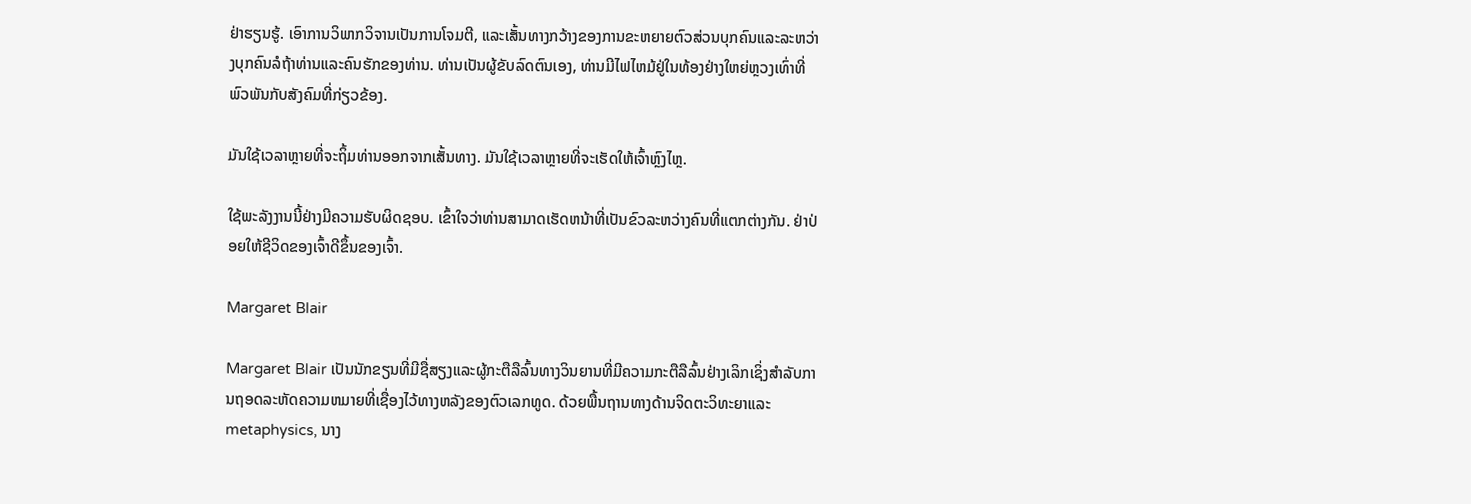ຢ່າຮຽນຮູ້. ເອົາການວິພາກວິຈານເປັນການໂຈມຕີ, ແລະເສັ້ນທາງກວ້າງຂອງການຂະຫຍາຍຕົວສ່ວນບຸກຄົນແລະລະຫວ່າງບຸກຄົນລໍຖ້າທ່ານແລະຄົນຮັກຂອງທ່ານ. ທ່ານເປັນຜູ້ຂັບລົດຕົນເອງ, ທ່ານມີໄຟໄຫມ້ຢູ່ໃນທ້ອງຢ່າງໃຫຍ່ຫຼວງເທົ່າທີ່ພົວພັນກັບສັງຄົມທີ່ກ່ຽວຂ້ອງ.

ມັນໃຊ້ເວລາຫຼາຍທີ່ຈະຖິ້ມທ່ານອອກຈາກເສັ້ນທາງ. ມັນໃຊ້ເວລາຫຼາຍທີ່ຈະເຮັດໃຫ້ເຈົ້າຫຼົງໄຫຼ.

ໃຊ້ພະລັງງານນີ້ຢ່າງມີຄວາມຮັບຜິດຊອບ. ເຂົ້າໃຈວ່າທ່ານສາມາດເຮັດຫນ້າທີ່ເປັນຂົວລະຫວ່າງຄົນທີ່ແຕກຕ່າງກັນ. ຢ່າປ່ອຍໃຫ້ຊີວິດຂອງເຈົ້າດີຂຶ້ນຂອງເຈົ້າ.

Margaret Blair

Margaret Blair ເປັນນັກຂຽນທີ່ມີຊື່ສຽງແລະຜູ້ກະຕືລືລົ້ນທາງວິນຍານທີ່ມີຄວາມກະຕືລືລົ້ນຢ່າງເລິກເຊິ່ງສໍາລັບການຖອດລະຫັດຄວາມຫມາຍທີ່ເຊື່ອງໄວ້ທາງຫລັງຂອງຕົວເລກທູດ. ດ້ວຍພື້ນຖານທາງດ້ານຈິດຕະວິທະຍາແລະ metaphysics, ນາງ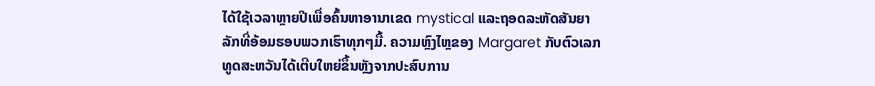ໄດ້ໃຊ້ເວລາຫຼາຍປີເພື່ອຄົ້ນຫາອານາເຂດ mystical ແລະຖອດລະຫັດສັນຍາລັກທີ່ອ້ອມຮອບພວກເຮົາທຸກໆມື້. ຄວາມຫຼົງໄຫຼຂອງ Margaret ກັບຕົວເລກທູດສະຫວັນໄດ້ເຕີບໃຫຍ່ຂຶ້ນຫຼັງຈາກປະສົບການ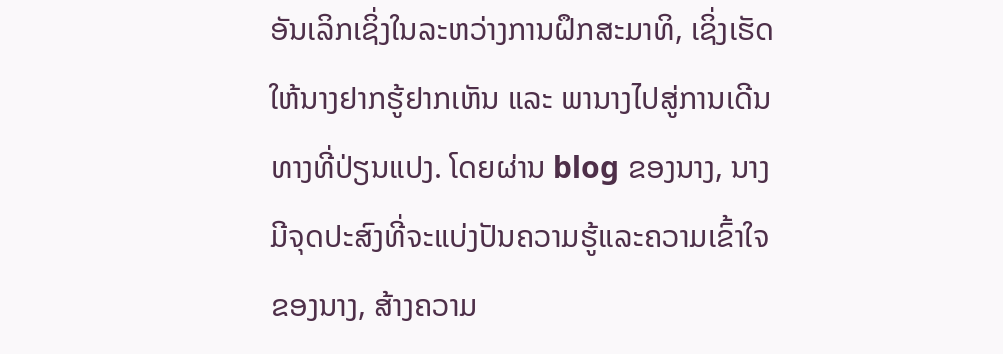ອັນເລິກເຊິ່ງໃນລະຫວ່າງການຝຶກສະມາທິ, ເຊິ່ງເຮັດໃຫ້ນາງຢາກຮູ້ຢາກເຫັນ ແລະ ພານາງໄປສູ່ການເດີນທາງທີ່ປ່ຽນແປງ. ໂດຍຜ່ານ blog ຂອງນາງ, ນາງມີຈຸດປະສົງທີ່ຈະແບ່ງປັນຄວາມຮູ້ແລະຄວາມເຂົ້າໃຈຂອງນາງ, ສ້າງຄວາມ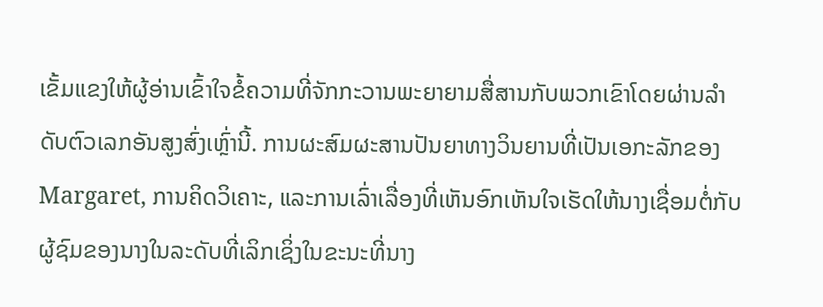ເຂັ້ມແຂງໃຫ້ຜູ້ອ່ານເຂົ້າໃຈຂໍ້ຄວາມທີ່ຈັກກະວານພະຍາຍາມສື່ສານກັບພວກເຂົາໂດຍຜ່ານລໍາດັບຕົວເລກອັນສູງສົ່ງເຫຼົ່ານີ້. ການຜະສົມຜະສານປັນຍາທາງວິນຍານທີ່ເປັນເອກະລັກຂອງ Margaret, ການຄິດວິເຄາະ, ແລະການເລົ່າເລື່ອງທີ່ເຫັນອົກເຫັນໃຈເຮັດໃຫ້ນາງເຊື່ອມຕໍ່ກັບຜູ້ຊົມຂອງນາງໃນລະດັບທີ່ເລິກເຊິ່ງໃນຂະນະທີ່ນາງ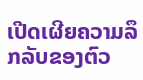ເປີດເຜີຍຄວາມລຶກລັບຂອງຕົວ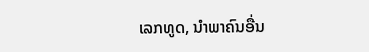ເລກທູດ, ນໍາພາຄົນອື່ນ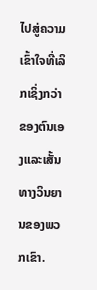ໄປສູ່ຄວາມເຂົ້າໃຈທີ່ເລິກເຊິ່ງກວ່າຂອງຕົນເອງແລະເສັ້ນທາງວິນຍານຂອງພວກເຂົາ.